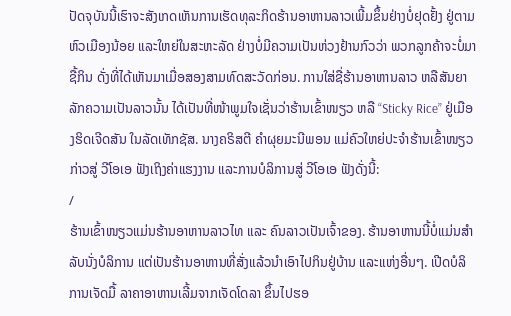ປັດຈຸບັນນີ້ເຮົາຈະສັງເກດເຫັນການເຮັດທຸລະກິດຮ້ານອາຫານລາວເພີ້ມຂຶ້ນຢ່າງບໍ່ຢຸດຢັ້ງ ຢູ່ຕາມຫົວເມືອງນ້ອຍ ແລະໃຫຍ່ໃນສະຫະລັດ ຢ່າງບໍ່ມີຄວາມເປັນຫ່ວງຢ້ານກົວວ່າ ພວກລູກຄ້າຈະບໍ່ມາຊື້ກິນ ດັ່ງທີ່ໄດ້ເຫັນມາເມື່ອສອງສາມທົດສະວັດກ່ອນ. ການໃສ່ຊື່ຮ້ານອາຫານລາວ ຫລືສັນຍາລັກຄວາມເປັນລາວນັ້ນ ໄດ້ເປັນທີ່ໜ້າພູມໃຈເຊັ່ນວ່າຮ້ານເຂົ້າໜຽວ ຫລື “Sticky Rice” ຢູ່ເມືອງຮິດເຈີດສັນ ໃນລັດເທັກຊັສ. ນາງຄຣິສຕີ ຄຳຜຸຍມະນີພອນ ແມ່ຄົວໃຫຍ່ປະຈຳຮ້ານເຂົ້າໜຽວ ກ່າວສູ່ ວີໂອເອ ຟັງເຖິງຄ່າແຮງງານ ແລະການບໍລິການສູ່ ວີໂອເອ ຟັງດັ່ງນີ້:
/
ຮ້ານເຂົ້າໜຽວແມ່ນຮ້ານອາຫານລາວໄທ ແລະ ຄົນລາວເປັນເຈົ້າຂອງ. ຮ້ານອາຫານນີ້ບໍ່ແມ່ນສຳລັບນັ່ງບໍລິການ ແຕ່ເປັນຮ້ານອາຫານທີ່ສັ່ງແລ້ວນຳເອົາໄປກິນຢູ່ບ້ານ ແລະແຫ່ງອື່ນໆ. ເປີດບໍລິການເຈັດມື້ ລາຄາອາຫານເລີ້ມຈາກເຈັດໂດລາ ຂຶ້ນໄປຮອ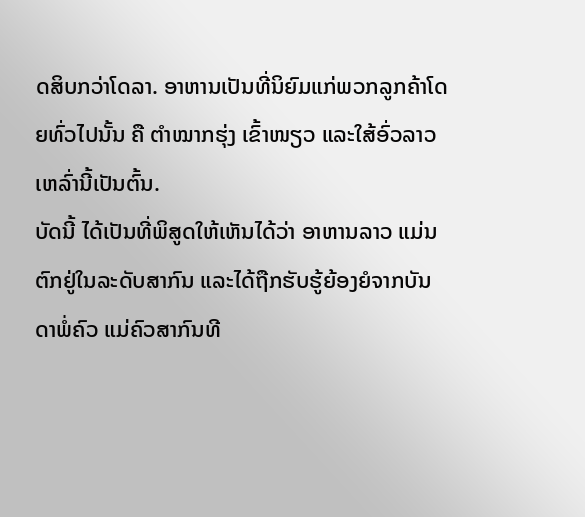ດສິບກວ່າໂດລາ. ອາຫານເປັນທີ່ນິຍົມແກ່ພວກລູກຄ້າໂດຍທົ່ວໄປນັ້ນ ຄື ຕຳໝາກຮຸ່ງ ເຂົ້າໜຽວ ແລະໃສ້ອົ່ວລາວເຫລົ່ານີ້ເປັນຕົ້ນ.
ບັດນີ້ ໄດ້ເປັນທີ່ພິສູດໃຫ້ເຫັນໄດ້ວ່າ ອາຫານລາວ ແມ່ນຕົກຢູ່ໃນລະດັບສາກົນ ແລະໄດ້ຖືກຮັບຮູ້ຍ້ອງຍໍຈາກບັນດາພໍ່ຄົວ ແມ່ຄົວສາກົນທີ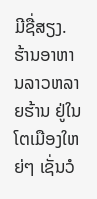ມີຊື່ສຽງ. ຮ້ານອາຫານລາວຫລາຍຮ້ານ ຢູ່ໃນໂຕເມືອງໃຫຍ່ໆ ເຊັ່ນວໍ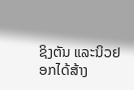ຊິງຕັນ ແລະນິວຢອກໄດ້ສ້າງ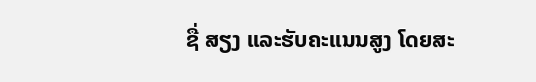ຊື່ ສຽງ ແລະຮັບຄະແນນສູງ ໂດຍສະ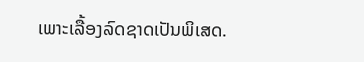ເພາະເລື້ອງລົດຊາດເປັນພິເສດ.